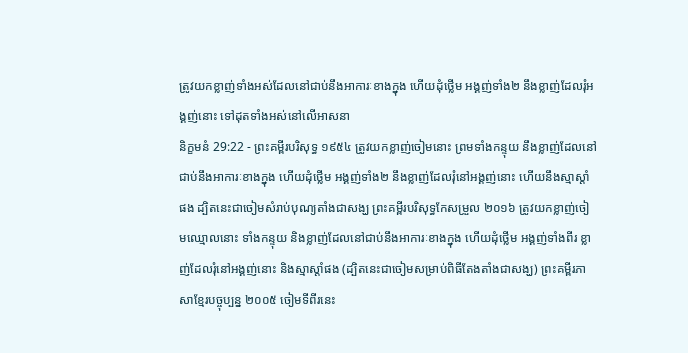ត្រូវយកខ្លាញ់ទាំងអស់ដែលនៅជាប់នឹងអាការៈខាងក្នុង ហើយដុំថ្លើម អង្គញ់ទាំង២ នឹងខ្លាញ់ដែលរុំអង្គញ់នោះ ទៅដុតទាំងអស់នៅលើអាសនា
និក្ខមនំ 29:22 - ព្រះគម្ពីរបរិសុទ្ធ ១៩៥៤ ត្រូវយកខ្លាញ់ចៀមនោះ ព្រមទាំងកន្ទុយ នឹងខ្លាញ់ដែលនៅជាប់នឹងអាការៈខាងក្នុង ហើយដុំថ្លើម អង្គញ់ទាំង២ នឹងខ្លាញ់ដែលរុំនៅអង្គញ់នោះ ហើយនឹងស្មាស្តាំផង ដ្បិតនេះជាចៀមសំរាប់បុណ្យតាំងជាសង្ឃ ព្រះគម្ពីរបរិសុទ្ធកែសម្រួល ២០១៦ ត្រូវយកខ្លាញ់ចៀមឈ្មោលនោះ ទាំងកន្ទុយ និងខ្លាញ់ដែលនៅជាប់នឹងអាការៈខាងក្នុង ហើយដុំថ្លើម អង្គញ់ទាំងពីរ ខ្លាញ់ដែលរុំនៅអង្គញ់នោះ និងស្មាស្តាំផង (ដ្បិតនេះជាចៀមសម្រាប់ពិធីតែងតាំងជាសង្ឃ) ព្រះគម្ពីរភាសាខ្មែរបច្ចុប្បន្ន ២០០៥ ចៀមទីពីរនេះ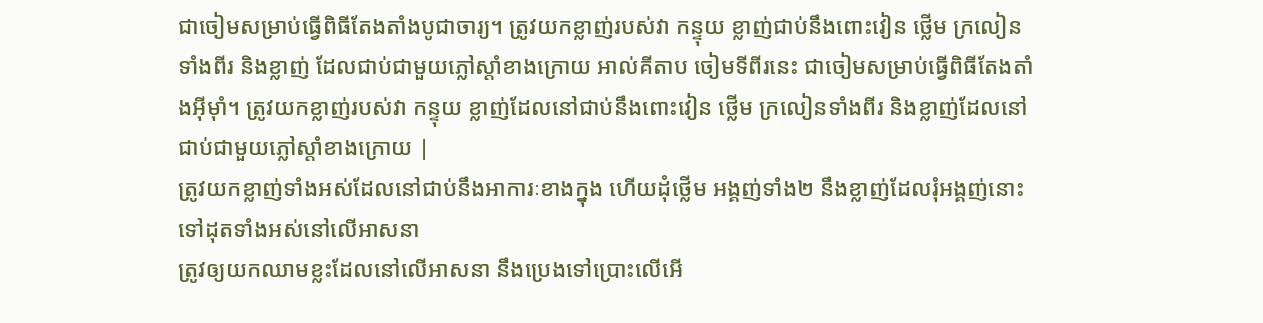ជាចៀមសម្រាប់ធ្វើពិធីតែងតាំងបូជាចារ្យ។ ត្រូវយកខ្លាញ់របស់វា កន្ទុយ ខ្លាញ់ជាប់នឹងពោះវៀន ថ្លើម ក្រលៀនទាំងពីរ និងខ្លាញ់ ដែលជាប់ជាមួយភ្លៅស្ដាំខាងក្រោយ អាល់គីតាប ចៀមទីពីរនេះ ជាចៀមសម្រាប់ធ្វើពិធីតែងតាំងអ៊ីមុាំ។ ត្រូវយកខ្លាញ់របស់វា កន្ទុយ ខ្លាញ់ដែលនៅជាប់នឹងពោះវៀន ថ្លើម ក្រលៀនទាំងពីរ និងខ្លាញ់ដែលនៅជាប់ជាមួយភ្លៅស្តាំខាងក្រោយ |
ត្រូវយកខ្លាញ់ទាំងអស់ដែលនៅជាប់នឹងអាការៈខាងក្នុង ហើយដុំថ្លើម អង្គញ់ទាំង២ នឹងខ្លាញ់ដែលរុំអង្គញ់នោះ ទៅដុតទាំងអស់នៅលើអាសនា
ត្រូវឲ្យយកឈាមខ្លះដែលនៅលើអាសនា នឹងប្រេងទៅប្រោះលើអើ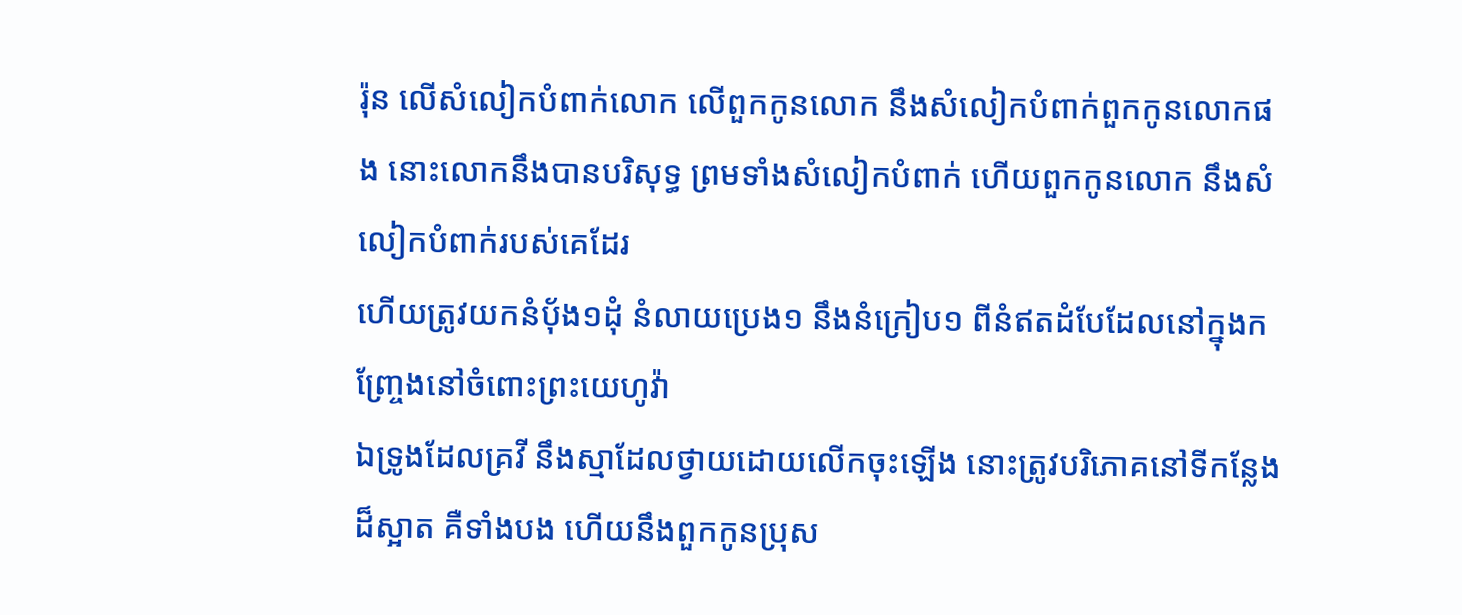រ៉ុន លើសំលៀកបំពាក់លោក លើពួកកូនលោក នឹងសំលៀកបំពាក់ពួកកូនលោកផង នោះលោកនឹងបានបរិសុទ្ធ ព្រមទាំងសំលៀកបំពាក់ ហើយពួកកូនលោក នឹងសំលៀកបំពាក់របស់គេដែរ
ហើយត្រូវយកនំបុ័ង១ដុំ នំលាយប្រេង១ នឹងនំក្រៀប១ ពីនំឥតដំបែដែលនៅក្នុងកញ្ច្រែងនៅចំពោះព្រះយេហូវ៉ា
ឯទ្រូងដែលគ្រវី នឹងស្មាដែលថ្វាយដោយលើកចុះឡើង នោះត្រូវបរិភោគនៅទីកន្លែងដ៏ស្អាត គឺទាំងបង ហើយនឹងពួកកូនប្រុស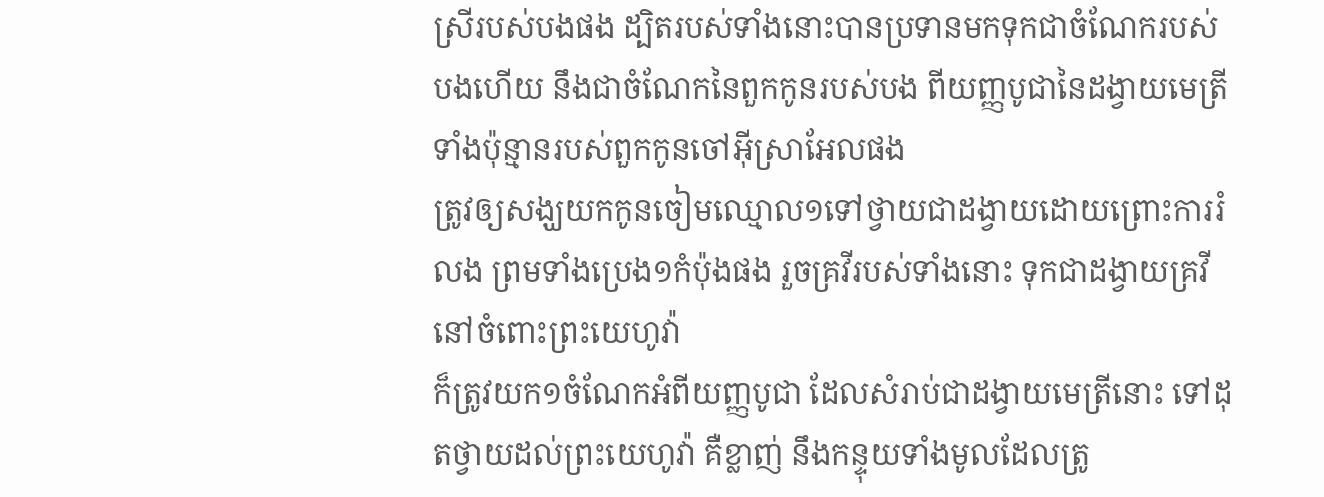ស្រីរបស់បងផង ដ្បិតរបស់ទាំងនោះបានប្រទានមកទុកជាចំណែករបស់បងហើយ នឹងជាចំណែកនៃពួកកូនរបស់បង ពីយញ្ញបូជានៃដង្វាយមេត្រីទាំងប៉ុន្មានរបស់ពួកកូនចៅអ៊ីស្រាអែលផង
ត្រូវឲ្យសង្ឃយកកូនចៀមឈ្មោល១ទៅថ្វាយជាដង្វាយដោយព្រោះការរំលង ព្រមទាំងប្រេង១កំប៉ុងផង រួចគ្រវីរបស់ទាំងនោះ ទុកជាដង្វាយគ្រវី នៅចំពោះព្រះយេហូវ៉ា
ក៏ត្រូវយក១ចំណែកអំពីយញ្ញបូជា ដែលសំរាប់ជាដង្វាយមេត្រីនោះ ទៅដុតថ្វាយដល់ព្រះយេហូវ៉ា គឺខ្លាញ់ នឹងកន្ទុយទាំងមូលដែលត្រូ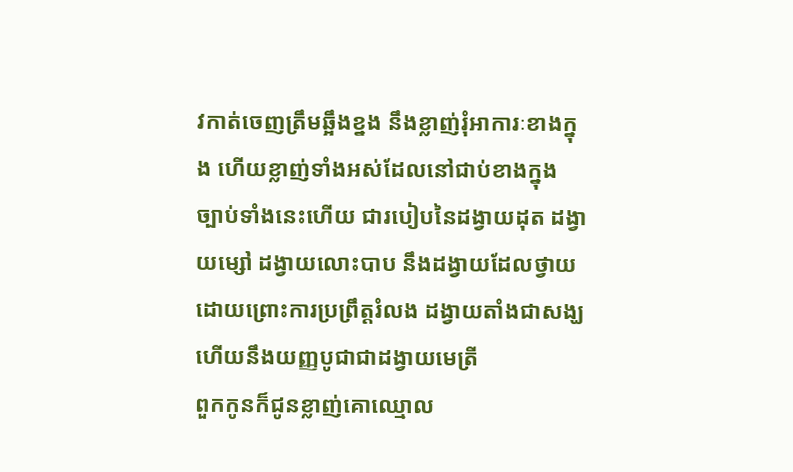វកាត់ចេញត្រឹមឆ្អឹងខ្នង នឹងខ្លាញ់រុំអាការៈខាងក្នុង ហើយខ្លាញ់ទាំងអស់ដែលនៅជាប់ខាងក្នុង
ច្បាប់ទាំងនេះហើយ ជារបៀបនៃដង្វាយដុត ដង្វាយម្សៅ ដង្វាយលោះបាប នឹងដង្វាយដែលថ្វាយ ដោយព្រោះការប្រព្រឹត្តរំលង ដង្វាយតាំងជាសង្ឃ ហើយនឹងយញ្ញបូជាជាដង្វាយមេត្រី
ពួកកូនក៏ជូនខ្លាញ់គោឈ្មោល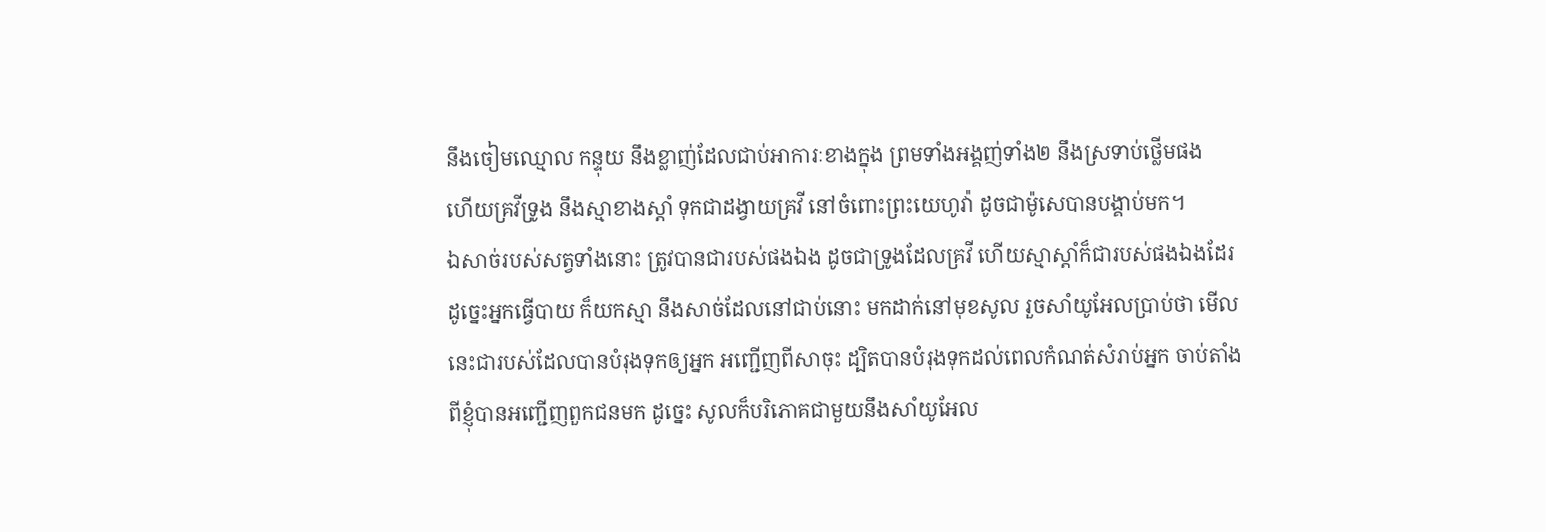នឹងចៀមឈ្មោល កន្ទុយ នឹងខ្លាញ់ដែលជាប់អាការៈខាងក្នុង ព្រមទាំងអង្គញ់ទាំង២ នឹងស្រទាប់ថ្លើមផង
ហើយគ្រវីទ្រូង នឹងស្មាខាងស្តាំ ទុកជាដង្វាយគ្រវី នៅចំពោះព្រះយេហូវ៉ា ដូចជាម៉ូសេបានបង្គាប់មក។
ឯសាច់របស់សត្វទាំងនោះ ត្រូវបានជារបស់ផងឯង ដូចជាទ្រូងដែលគ្រវី ហើយស្មាស្តាំក៏ជារបស់ផងឯងដែរ
ដូច្នេះអ្នកធ្វើបាយ ក៏យកស្មា នឹងសាច់ដែលនៅជាប់នោះ មកដាក់នៅមុខសូល រួចសាំយូអែលប្រាប់ថា មើល នេះជារបស់ដែលបានបំរុងទុកឲ្យអ្នក អញ្ជើញពីសាចុះ ដ្បិតបានបំរុងទុកដល់ពេលកំណត់សំរាប់អ្នក ចាប់តាំងពីខ្ញុំបានអញ្ជើញពួកជនមក ដូច្នេះ សូលក៏បរិភោគជាមួយនឹងសាំយូអែល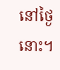នៅថ្ងៃនោះ។